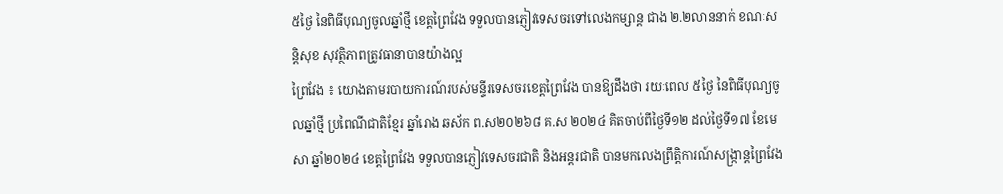៥ថ្ងៃ នៃពិធីបុណ្យចូលឆ្នាំថ្មី ខេត្តព្រៃវែង ទទួលបានភ្ញៀវទេសចរទៅលេងកម្សាន្ដ ជាង ២.២លាននាក់ ខណៈសន្ដិសុខ សុវត្ថិភាពត្រូវធានាបានយ៉ាងល្អ
ព្រៃវែង ៖ យោងតាមរបាយការណ៍របស់មន្ទីរទេសចរខេត្តព្រៃវែង បានឱ្យដឹងថា រយៈពេល ៥ថ្ងៃ នៃពិធីបុណ្យចូលឆ្នាំថ្មី ប្រពៃណីជាតិខ្មែរ ឆ្នាំរោង ឆស័ក ព.ស២០២៦៨ គ.ស ២០២៤ គិតចាប់ពីថ្ងៃទី១២ ដល់ថ្ងៃទី១៧ ខែមេសា ឆ្នាំ២០២៤ ខេត្តព្រៃវែង ទទួលបានភ្ញៀវទេសចរជាតិ និងអន្តរជាតិ បានមកលេងព្រឹត្តិការណ៍សង្ក្រាន្តព្រៃវែង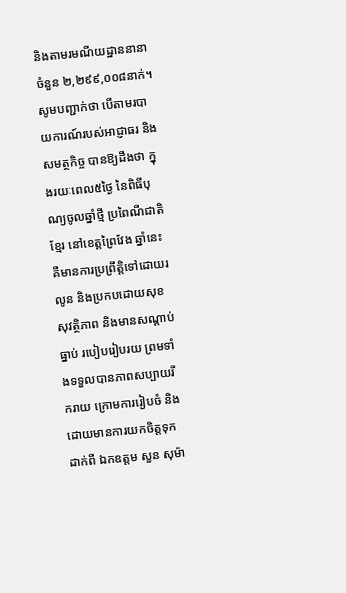និងតាមរមណីយដ្ឋាននានាចំនួន ២,២៩៩,០០៨នាក់។
សូមបញ្ជាក់ថា បើតាមរបាយការណ៍របស់អាជ្ញាធរ និងសមត្ថកិច្ច បានឱ្យដឹងថា ក្នុងរយៈពេល៥ថ្ងៃ នៃពិធីបុណ្យចូលឆ្នាំថ្មី ប្រពៃណីជាតិខ្មែរ នៅខេត្តព្រៃវែង ឆ្នាំនេះ គឺមានការប្រព្រឹត្តិទៅដោយរលូន និងប្រកបដោយសុខសុវត្ថិភាព និងមានសណ្ដាប់ធ្នាប់ របៀបរៀបរយ ព្រមទាំងទទួលបានភាពសប្បាយរីករាយ ក្រោមការរៀបចំ និងដោយមានការយកចិត្តទុកដាក់ពី ឯកឧត្តម សួន សុម៉ា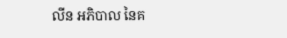លីន អភិបាល នៃគ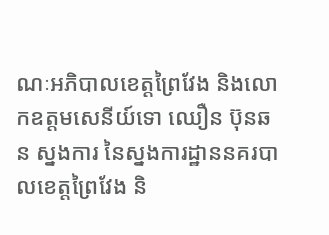ណៈអភិបាលខេត្តព្រៃវែង និងលោកឧត្តមសេនីយ៍ទោ ឈឿន ប៊ុនឆន ស្នងការ នៃស្នងការដ្ឋាននគរបាលខេត្តព្រៃវែង និ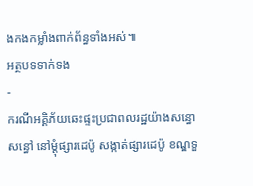ងកងកម្លាំងពាក់ព័ន្ធទាំងអស់៕
អត្ថបទទាក់ទង
-
ករណីអគ្គិភ័យឆេះផ្ទះប្រជាពលរដ្ឋយ៉ាងសន្ធោសន្ធៅ នៅម្ដុំផ្សារដេប៉ូ សង្កាត់ផ្សារដេប៉ូ ខណ្ឌទួ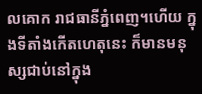លគោក រាជធានីភ្នំពេញ។ហើយ ក្នុងទីតាំងកើតហេតុនេះ ក៏មានមនុស្សជាប់នៅក្នុង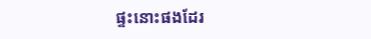ផ្ទះនោះផងដែរ